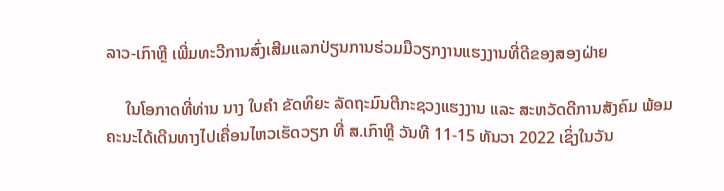ລາວ-ເກົາຫຼີ ເພີ່ມທະວີການສົ່ງເສີມແລກປ່ຽນການຮ່ວມມືວຽກງານແຮງງານທີ່ດີຂອງສອງຝ່າຍ

     ໃນໂອກາດທີ່ທ່ານ ນາງ ໃບຄຳ ຂັດທິຍະ ລັດຖະມົນຕີກະຊວງແຮງງານ ແລະ ສະຫວັດດີການສັງຄົມ ພ້ອມຄະນະໄດ້ເດີນທາງໄປເຄື່ອນໄຫວເຮັດວຽກ ທີ່ ສ.ເກົາຫຼີ ວັນທີ 11-15 ທັນວາ 2022 ເຊິ່ງໃນວັນ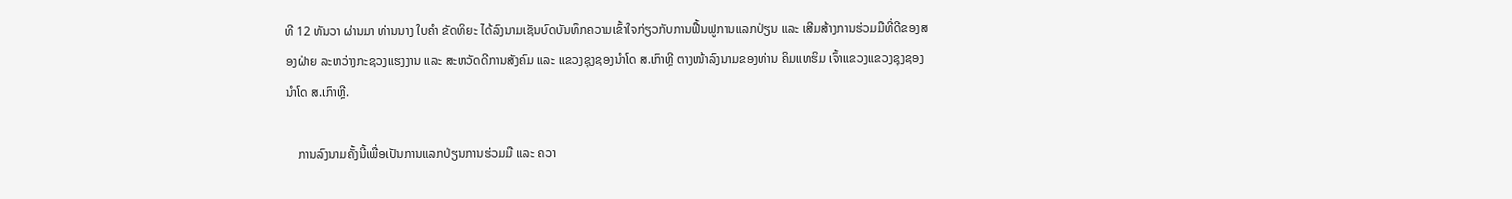ທີ 12 ທັນວາ ຜ່ານມາ ທ່ານນາງ ໃບຄຳ ຂັດທິຍະ ໄດ້ລົງນາມເຊັນບົດບັນທຶກຄວາມເຂົ້າໃຈກ່ຽວກັບການຟື້ນຟູການແລກປ່ຽນ ແລະ ເສີມສ້າງການຮ່ວມມືທີ່ດີຂອງສອງຝ່າຍ ລະຫວ່າງກະຊວງແຮງງານ ແລະ ສະຫວັດດີການສັງຄົມ ແລະ ແຂວງຊຸງຊອງນຳໂດ ສ.ເກົາຫຼີ ຕາງໜ້າລົງນາມຂອງທ່ານ ຄິມແທຮິມ ເຈົ້າແຂວງແຂວງຊຸງຊອງນຳໂດ ສ.ເກົາຫຼີ.

    ການລົງນາມຄັ້ງນີ້ເພື່ອເປັນການແລກປ່ຽນການຮ່ວມມື ແລະ ຄວາ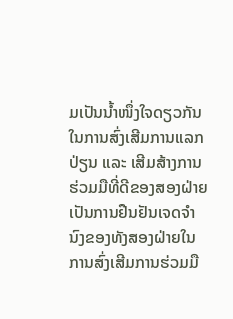ມເປັນນໍ້າໜຶ່ງໃຈດຽວກັນໃນການສົ່ງເສີມການແລກປ່ຽນ ແລະ ເສີມສ້າງການຮ່ວມມືທີ່ດີຂອງສອງຝ່າຍ ເປັນການຢືນຢັນເຈດຈຳນົງຂອງທັງສອງຝ່າຍໃນການສົ່ງເສີມການຮ່ວມມື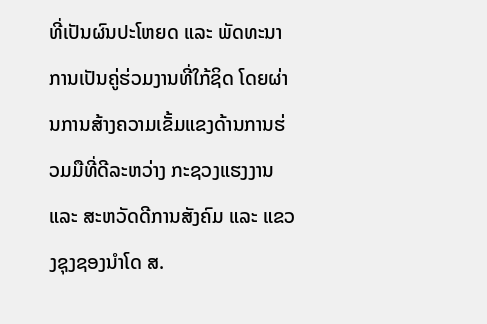ທີ່ເປັນຜົນປະໂຫຍດ ແລະ ພັດທະນາການເປັນຄູ່ຮ່ວມງານທີ່ໃກ້ຊິດ ໂດຍຜ່ານການສ້າງຄວາມເຂັ້ມແຂງດ້ານການຮ່ວມມືທີ່ດີລະຫວ່າງ ກະຊວງແຮງງານ ແລະ ສະຫວັດດີການສັງຄົມ ແລະ ແຂວງຊຸງຊອງນຳໂດ ສ.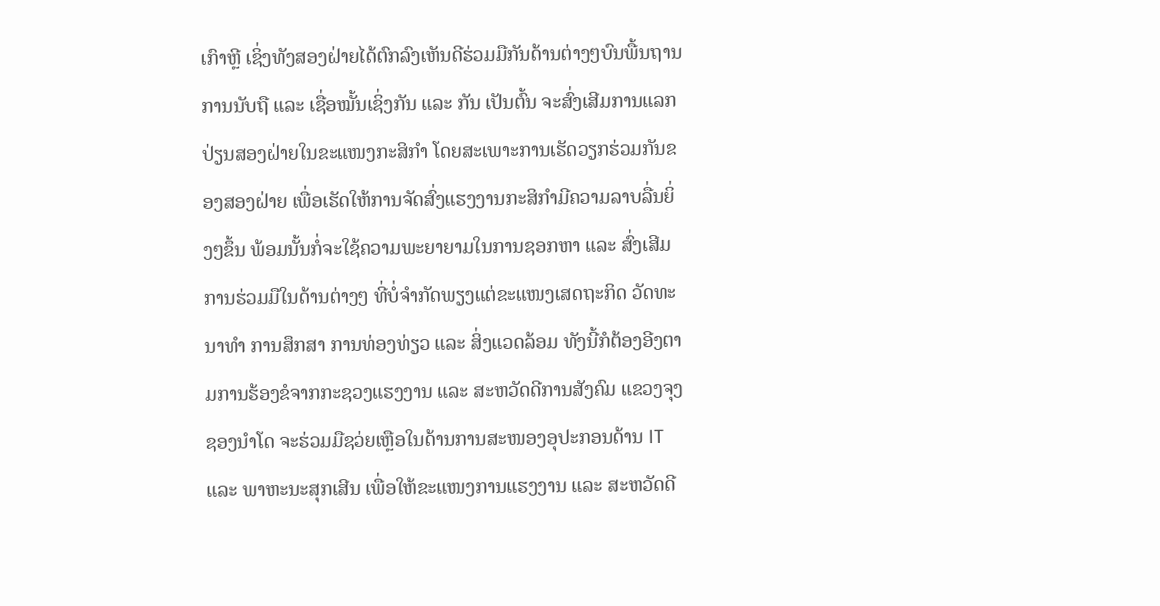ເກົາຫຼີ ເຊິ່ງທັງສອງຝ່າຍໄດ້ຕົກລົງເຫັນດີຮ່ວມມືກັນດ້ານຕ່າງໆບົນພື້ນຖານການນັບຖື ແລະ ເຊື່ອໝັ້ນເຊິ່ງກັນ ແລະ ກັນ ເປັນຕົ້ນ ຈະສົ່ງເສີມການແລກປ່ຽນສອງຝ່າຍໃນຂະແໜງກະສິກຳ ໂດຍສະເພາະການເຮັດວຽກຮ່ວມກັນຂອງສອງຝ່າຍ ເພື່ອເຮັດໃຫ້ການຈັດສົ່ງແຮງງານກະສິກຳມີຄວາມລາບລື່ນຍິ່ງໆຂຶ້ນ ພ້ອມນັ້ນກໍ່ຈະໃຊ້ຄວາມພະຍາຍາມໃນການຊອກຫາ ແລະ ສົ່ງເສີມການຮ່ວມມືໃນດ້ານຕ່າງໆ ທີ່ບໍ່ຈຳກັດພຽງແຕ່ຂະແໜງເສດຖະກິດ ວັດທະນາທຳ ການສຶກສາ ການທ່ອງທ່ຽວ ແລະ ສິ່ງແວດລ້ອມ ທັງນີ້ກໍຕ້ອງອີງຕາມການຮ້ອງຂໍຈາກກະຊວງແຮງງານ ແລະ ສະຫວັດດີການສັງຄົມ ແຂວງຈຸງຊອງນຳໂດ ຈະຮ່ວມມືຊວ່ຍເຫຼືອໃນດ້ານການສະໜອງອຸປະກອນດ້ານ IT ແລະ ພາຫະນະສຸກເສີນ ເພື່ອໃຫ້ຂະແໜງການແຮງງານ ແລະ ສະຫວັດດີ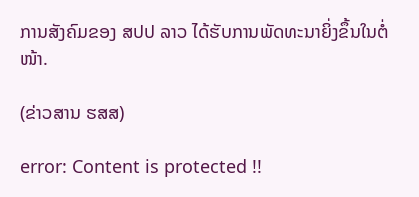ການສັງຄົມຂອງ ສປປ ລາວ ໄດ້ຮັບການພັດທະນາຍິ່ງຂຶ້ນໃນຕໍ່ໜ້າ.

(ຂ່າວສານ ຮສສ)

error: Content is protected !!